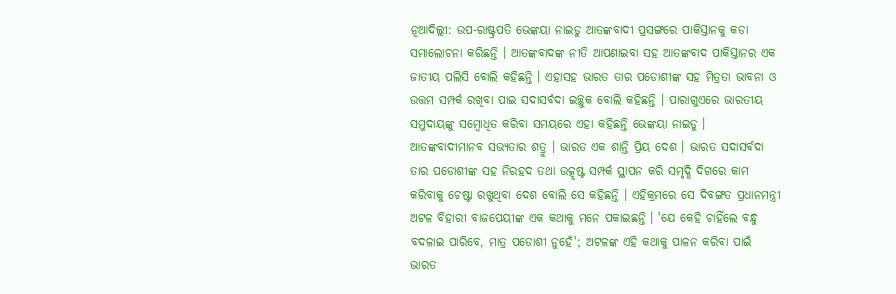ନୂଆଦିଲ୍ଲୀ: ଉପ-ରାଷ୍ଟ୍ରପତି ଭେଙ୍କୟା ନାଇଡୁ ଆତଙ୍କବାଦୀ ପ୍ରସଙ୍ଗରେ ପାକିସ୍ତାନକୁ କଡା ସମାଲୋଚନା କରିଛନ୍ତି । ଆତଙ୍କବାଦଙ୍କ ନୀତି ଆପଣାଇବା ସହ ଆତଙ୍କବାଦ ପାକିସ୍ତାନର ଏକ ଜାତୀୟ ପଲିସି ବୋଲି କହିଛନ୍ତି । ଏହାସହ ଭାରତ ତାର ପଡୋଶୀଙ୍କ ସହ ମିତ୍ରତା ଭାବନା ଓ ଉତ୍ତମ ସମ୍ପର୍କ ରଖିବା ପାଇ ସଦାସର୍ବଦା ଇଚ୍ଛୁକ ବୋଲି କହିଛନ୍ତି । ପାରାଗୁଏରେ ଭାରତୀୟ ସମୁଦାୟଙ୍କୁ ସମ୍ବୋଧିତ କରିବା ସମୟରେ ଏହା କହିଛନ୍ତି ଭେଙ୍କୟା ନାଇଡୁ ।
ଆତଙ୍କବାଦୀମାନବ ସଭ୍ୟତାର ଶତ୍ରୁ । ଭାରତ ଏକ ଶାନ୍ତି ପ୍ରିୟ ଦେଶ । ଭାରତ ସଦାସର୍ବଦା ତାର ପଡୋଶୀଙ୍କ ସହ ନିରହଦ ତଥା ଉତ୍କୃଷ୍ଟ ସମ୍ପର୍କ ସ୍ଥାପନ କରି ସମୃଦ୍ଧି ଦିଗରେ କାମ କରିବାକୁ ଚେଷ୍ଟା ରଖୁଥିବା ଦେଶ ବୋଲି ସେ କହିଛନ୍ତି । ଏହିକ୍ରମରେ ସେ ଦିବଙ୍ଗତ ପ୍ରଧାନମନ୍ତ୍ରୀ ଅଟଳ ବିହାରୀ ବାଜପେୟୀଙ୍କ ଏକ କଥାକୁ ମନେ ପକାଇଛନ୍ତି । 'ଯେ କେହି ଚାହିଁଲେ ବନ୍ଧୁ ବଦଳାଇ ପାରିବେ, ମାତ୍ର ପଡୋଶୀ ନୁହେଁ'; ଅଟଳଙ୍କ ଏହି କଥାକୁ ପାଳନ କରିବା ପାଇଁ ଭାରତ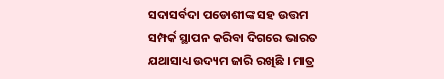ସଦାସର୍ବଦା ପଡୋଶୀଙ୍କ ସହ ଉତ୍ତମ ସମ୍ପର୍କ ସ୍ଥାପନ କରିବା ଦିଗରେ ଭାରତ ଯଥାସାଧ୍ୟ ଉଦ୍ୟମ ଜାରି ରଖିଛି । ମାତ୍ର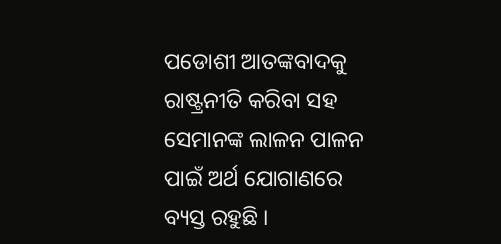ପଡୋଶୀ ଆତଙ୍କବାଦକୁ ରାଷ୍ଟ୍ରନୀତି କରିବା ସହ ସେମାନଙ୍କ ଲାଳନ ପାଳନ ପାଇଁ ଅର୍ଥ ଯୋଗାଣରେ ବ୍ୟସ୍ତ ରହୁଛି ।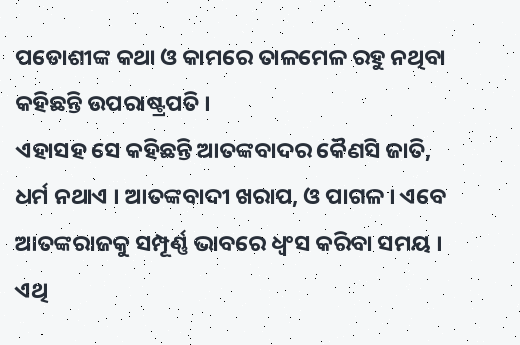ପଡୋଶୀଙ୍କ କଥା ଓ କାମରେ ତାଳମେଳ ରହୁ ନଥିବା କହିଛନ୍ତି ଉପରାଷ୍ଟ୍ରପତି ।
ଏହାସହ ସେ କହିଛନ୍ତି ଆତଙ୍କବାଦର କୈଣସି ଜାତି, ଧର୍ମ ନଥାଏ । ଆତଙ୍କବାଦୀ ଖରାପ, ଓ ପାଗଳ । ଏବେ ଆତଙ୍କରାଜକୁ ସମ୍ପୂର୍ଣ୍ଣ ଭାବରେ ଧ୍ବଂସ କରିବା ସମୟ । ଏଥି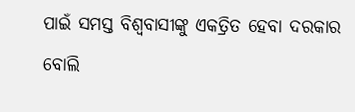ପାଇଁ ସମସ୍ତ ବିଶ୍ବବାସୀଙ୍କୁ ଏକତ୍ରିତ ହେବା ଦରକାର ବୋଲି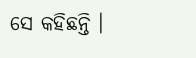ସେ କହିଛନ୍ତି ।